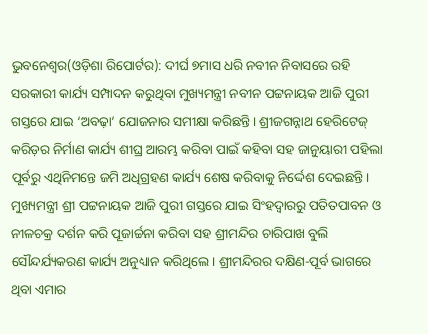ଭୁବନେଶ୍ୱର(ଓଡ଼ିଶା ରିପୋର୍ଟର): ଦୀର୍ଘ ୭ମାସ ଧରି ନବୀନ ନିବାସରେ ରହି ସରକାରୀ କାର୍ଯ୍ୟ ସମ୍ପାଦନ କରୁଥିବା ମୁଖ୍ୟମନ୍ତ୍ରୀ ନବୀନ ପଟ୍ଟନାୟକ ଆଜି ପୁରୀ ଗସ୍ତରେ ଯାଇ ‘ଅବଢ଼ା’ ଯୋଜନାର ସମୀକ୍ଷା କରିଛନ୍ତି। ଶ୍ରୀଜଗନ୍ନାଥ ହେରିଟେଜ୍ କରିଡ଼ର ନିର୍ମାଣ କାର୍ଯ୍ୟ ଶୀଘ୍ର ଆରମ୍ଭ କରିବା ପାଇଁ କହିବା ସହ ଜାନୁୟାରୀ ପହିଲା ପୂର୍ବରୁ ଏଥିନିମନ୍ତେ ଜମି ଅଧିଗ୍ରହଣ କାର୍ଯ୍ୟ ଶେଷ କରିବାକୁ ନିର୍ଦ୍ଦେଶ ଦେଇଛନ୍ତି।
ମୁଖ୍ୟମନ୍ତ୍ରୀ ଶ୍ରୀ ପଟ୍ଟନାୟକ ଆଜି ପୁରୀ ଗସ୍ତରେ ଯାଇ ସିଂହଦ୍ୱାରରୁ ପତିତପାବନ ଓ ନୀଳଚକ୍ର ଦର୍ଶନ କରି ପୂଜାର୍ଚ୍ଚନା କରିବା ସହ ଶ୍ରୀମନ୍ଦିର ଚାରିପାଖ ବୁଲି ସୌନ୍ଦର୍ଯ୍ୟକରଣ କାର୍ଯ୍ୟ ଅନୁଧ୍ୟାନ କରିଥିଲେ। ଶ୍ରୀମନ୍ଦିରର ଦକ୍ଷିଣ-ପୂର୍ବ ଭାଗରେ ଥିବା ଏମାର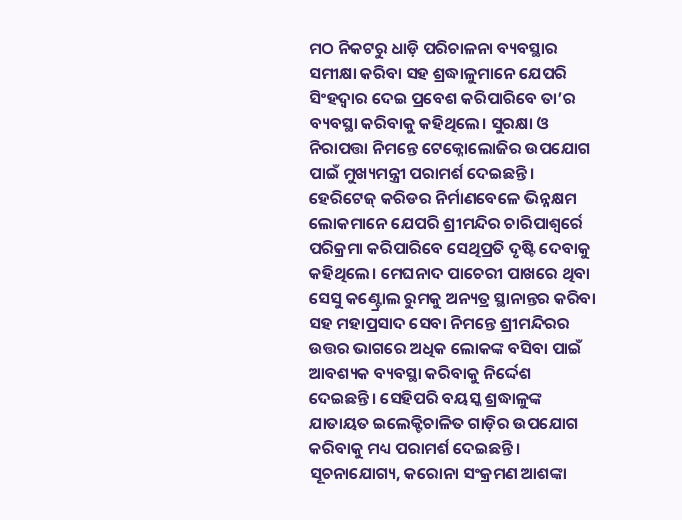ମଠ ନିକଟରୁ ଧାଡ଼ି ପରିଚାଳନା ବ୍ୟବସ୍ଥାର ସମୀକ୍ଷା କରିବା ସହ ଶ୍ରଦ୍ଧାଳୁମାନେ ଯେପରି ସିଂହଦ୍ୱାର ଦେଇ ପ୍ରବେଶ କରିପାରିବେ ତା’ର ବ୍ୟବସ୍ଥା କରିବାକୁ କହିଥିଲେ। ସୁରକ୍ଷା ଓ ନିରାପତ୍ତା ନିମନ୍ତେ ଟେକ୍ନୋଲୋଜିର ଉପଯୋଗ ପାଇଁ ମୁଖ୍ୟମନ୍ତ୍ରୀ ପରାମର୍ଶ ଦେଇଛନ୍ତି। ହେରିଟେଜ୍ କରିଡର ନିର୍ମାଣବେଳେ ଭିନ୍ନକ୍ଷମ ଲୋକମାନେ ଯେପରି ଶ୍ରୀମନ୍ଦିର ଚାରିପାଶ୍ୱର୍ରେ ପରିକ୍ରମା କରିପାରିବେ ସେଥିପ୍ରତି ଦୃଷ୍ଟି ଦେବାକୁ କହିଥିଲେ। ମେଘନାଦ ପାଚେରୀ ପାଖରେ ଥିବା ସେସୁ କଣ୍ଟ୍ରୋଲ ରୁମକୁ ଅନ୍ୟତ୍ର ସ୍ଥାନାନ୍ତର କରିବା ସହ ମହାପ୍ରସାଦ ସେବା ନିମନ୍ତେ ଶ୍ରୀମନ୍ଦିରର ଉତ୍ତର ଭାଗରେ ଅଧିକ ଲୋକଙ୍କ ବସିବା ପାଇଁ ଆବଶ୍ୟକ ବ୍ୟବସ୍ଥା କରିବାକୁ ନିର୍ଦ୍ଦେଶ ଦେଇଛନ୍ତି। ସେହିପରି ବୟସ୍କ ଶ୍ରଦ୍ଧାଳୁଙ୍କ ଯାତାୟତ ଇଲେକ୍ଟିଚାଳିତ ଗାଡ଼ିର ଉପଯୋଗ କରିବାକୁ ମଧ୍ୟ ପରାମର୍ଶ ଦେଇଛନ୍ତି।
ସୂଚନାଯୋଗ୍ୟ, କରୋନା ସଂକ୍ରମଣ ଆଶଙ୍କା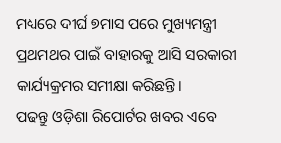ମଧ୍ୟରେ ଦୀର୍ଘ ୭ମାସ ପରେ ମୁଖ୍ୟମନ୍ତ୍ରୀ ପ୍ରଥମଥର ପାଇଁ ବାହାରକୁ ଆସି ସରକାରୀ କାର୍ଯ୍ୟକ୍ରମର ସମୀକ୍ଷା କରିଛନ୍ତି।
ପଢନ୍ତୁ ଓଡ଼ିଶା ରିପୋର୍ଟର ଖବର ଏବେ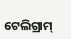ଟେଲିଗ୍ରାମ୍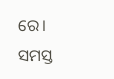ରେ। ସମସ୍ତ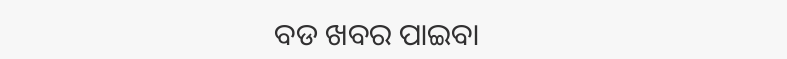ବଡ ଖବର ପାଇବା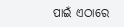ପାଇଁ ଏଠାରେ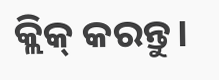କ୍ଲିକ୍ କରନ୍ତୁ।